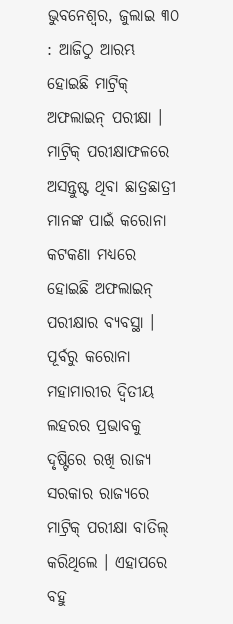ଭୁବନେଶ୍ୱର, ଜୁଲାଇ ୩୦ : ଆଜିଠୁ ଆରମ୍ଭ ହୋଇଛି ମାଟ୍ରିକ୍ ଅଫଲାଇନ୍ ପରୀକ୍ଷା । ମାଟ୍ରିକ୍ ପରୀକ୍ଷାଫଳରେ ଅସନ୍ତୁଷ୍ଟ ଥିବା ଛାତ୍ରଛାତ୍ରୀ ମାନଙ୍କ ପାଇଁ କରୋନା କଟକଣା ମଧ୍ୟରେ ହୋଇଛି ଅଫଲାଇନ୍ ପରୀକ୍ଷାର ବ୍ୟବସ୍ଥା । ପୂର୍ବରୁ କରୋନା ମହାମାରୀର ଦ୍ୱିତୀୟ ଲହରର ପ୍ରଭାବକୁ ଦୃଷ୍ଟିରେ ରଖି ରାଜ୍ୟ ସରକାର ରାଜ୍ୟରେ ମାଟ୍ରିକ୍ ପରୀକ୍ଷା ବାତିଲ୍ କରିଥିଲେ । ଏହାପରେ ବହୁ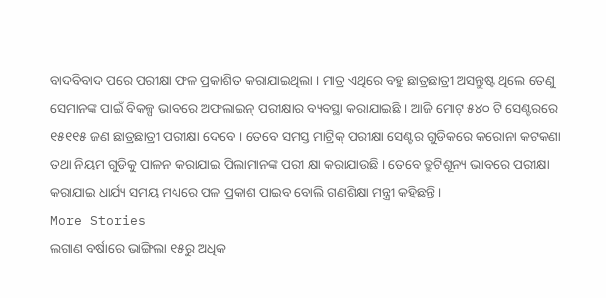ବାଦବିବାଦ ପରେ ପରୀକ୍ଷା ଫଳ ପ୍ରକାଶିତ କରାଯାଇଥିଲା । ମାତ୍ର ଏଥିରେ ବହୁ ଛାତ୍ରଛାତ୍ରୀ ଅସନ୍ତୁଷ୍ଟ ଥିଲେ ତେଣୁ ସେମାନଙ୍କ ପାଇଁ ବିକଳ୍ପ ଭାବରେ ଅଫଲାଇନ୍ ପରୀକ୍ଷାର ବ୍ୟବସ୍ଥା କରାଯାଇଛି । ଆଜି ମୋଟ୍ ୫୪୦ ଟି ସେଣ୍ଟରରେ ୧୫୧୧୫ ଜଣ ଛାତ୍ରଛାତ୍ରୀ ପରୀକ୍ଷା ଦେବେ । ତେବେ ସମସ୍ତ ମାଟ୍ରିକ୍ ପରୀକ୍ଷା ସେଣ୍ଟର ଗୁଡିକରେ କରୋନା କଟକଣା ତଥା ନିୟମ ଗୁଡିକୁ ପାଳନ କରାଯାଇ ପିଲାମାନଙ୍କ ପରୀ କ୍ଷା କରାଯାଉଛି । ତେବେ ତ୍ରୁଟିଶୂନ୍ୟ ଭାବରେ ପରୀକ୍ଷା କରାଯାଇ ଧାର୍ଯ୍ୟ ସମୟ ମଧ୍ୟରେ ପଳ ପ୍ରକାଶ ପାଇବ ବୋଲି ଗଣଶିକ୍ଷା ମନ୍ତ୍ରୀ କହିଛନ୍ତି ।
More Stories
ଲଗାଣ ବର୍ଷାରେ ଭାଙ୍ଗିଲା ୧୫ରୁ ଅଧିକ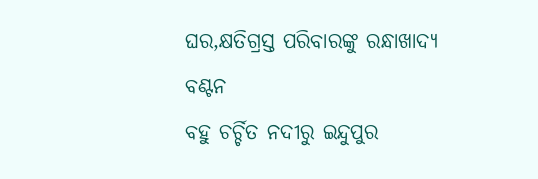ଘର,କ୍ଷତିଗ୍ରସ୍ତ ପରିବାରଙ୍କୁ ରନ୍ଧାଖାଦ୍ୟ ବଣ୍ଟନ
ବହୁ ଚର୍ଚ୍ଚିତ ନଦୀରୁ ଇନ୍ଦୁପୁର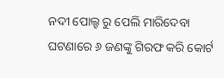ନଦୀ ପୋଲ୍ହ ରୁ ପେଲି ମାରିଦେବା ଘଟଣାରେ ୬ ଜଣଙ୍କୁ ଗିରଫ କରି କୋର୍ଟ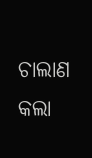ଚାଲାଣ କଲା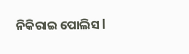ନିକିରାଇ ପୋଲିସ l